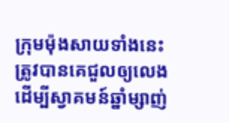ក្រុមម៉ុងសាយទាំងនេះ
ត្រូវបានគេជួលឲ្យលេងដើម្បីស្វាគមន៍ឆ្នាំម្សាញ់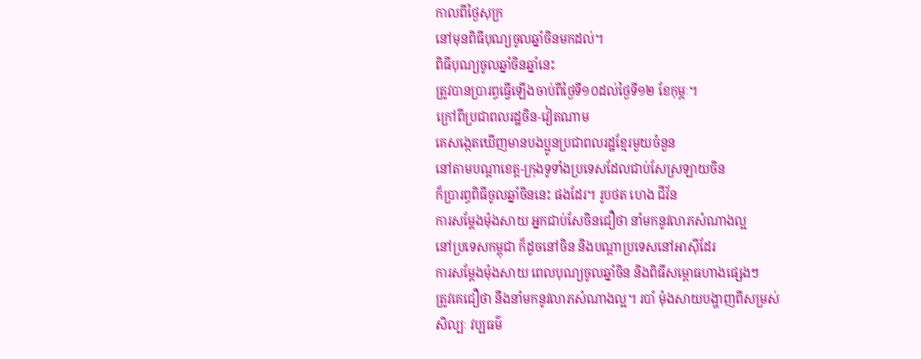កាលពីថ្ងៃសុក្រ
នៅមុនពិធីបុណ្យចូលឆ្នាំចិនមកដល់។
ពិធីបុណ្យចូលឆ្នាំចិនឆ្នាំនេះ
ត្រូវបានប្រារព្ធធ្វើឡើងចាប់ពីថ្ងៃទី១០ដល់ថ្ងៃទី១២ ខែកុម្ភៈ។
ក្រៅពីប្រជាពលរដ្ឋចិន-វៀតណាម
គេសង្កេតឃើញមានបងប្អូនប្រជាពលរដ្ឋខ្មែរមួយចំនួន
នៅតាមបណ្ដាខេត្ត-ក្រុងទូទាំងប្រទេសដែលជាប់សែស្រឡាយចិន
ក៏ប្រារព្ធពិធីចូលឆ្នាំចិននេះ ផងដែរ។ រូបថត ហេង ជីវ័ន
ការសម្ដែងម៉ុងសាយ អ្នកជាប់សែចិនជឿថា នាំមកនូវលាភសំណាងល្អ
នៅប្រទេសកម្ពុជា ក៏ដូចនៅចិន និងបណ្តាប្រទេសនៅអាស៊ីដែរ
ការសម្ដែងម៉ុងសាយ ពេលបុណ្យចូលឆ្នាំចិន និងពិធីសម្ពោធហាងផ្សេងៗ
ត្រូវគេជឿថា នឹងនាំមកនូវលាភសំណាងល្អ។ របាំ ម៉ុងសាយបង្ហាញពីសម្រស់
សិល្បៈ វប្បធម៌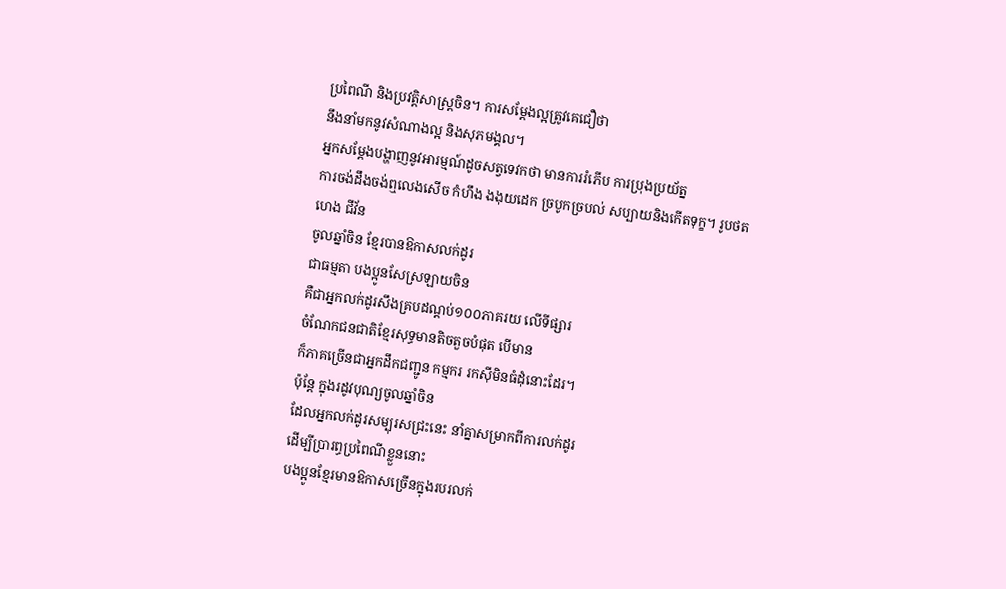ប្រពៃណី និងប្រវត្តិសាស្ត្រចិន។ ការសម្តែងល្អត្រូវគេជឿថា
នឹងនាំមកនូវសំណាងល្អ និងសុភមង្គល។
អ្នកសម្តែងបង្ហាញនូវអារម្មណ៍ដូចសត្វទេវកថា មានការរំភើប ការប្រុងប្រយ័ត្ន
ការចង់ដឹងចង់ឮលេងសើច កំហឹង ងងុយដេក ច្របូកច្របល់ សប្បាយនិងកើតទុក្ខ។ រូបថត
ហេង ជីវ័ន
ចូលឆ្នាំចិន ខ្មែរបានឱកាសលក់ដូរ
ជាធម្មតា បងប្អូនសែស្រឡាយចិន
គឺជាអ្នកលក់ដូរសឹងគ្របដណ្តប់១០០ភាគរយ លើទីផ្សារ
ចំណែកជនជាតិខ្មែរសុទ្ធមានតិចតួចបំផុត បើមាន
ក៏ភាគច្រើនជាអ្នកដឹកជញ្ជូន កម្មករ រកស៊ីមិនធំដុំនោះដែរ។
ប៉ុន្តែ ក្នុងរដូវបុណ្យចូលឆ្នាំចិន
ដែលអ្នកលក់ដូរសម្បុរសជ្រះនេះ នាំគ្នាសម្រាកពីការលក់ដូរ
ដើម្បីប្រារព្ធប្រពៃណីខ្លួននោះ
បងប្អូនខ្មែរមានឱកាសច្រើនក្នុងរបរលក់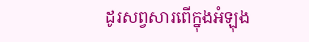ដូរសព្វសារពើក្នុងអំឡុង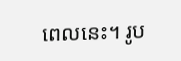ពេលនេះ។ រូប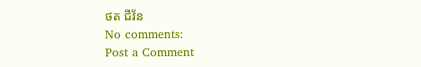ថត ជីវ័ន
No comments:
Post a Comment